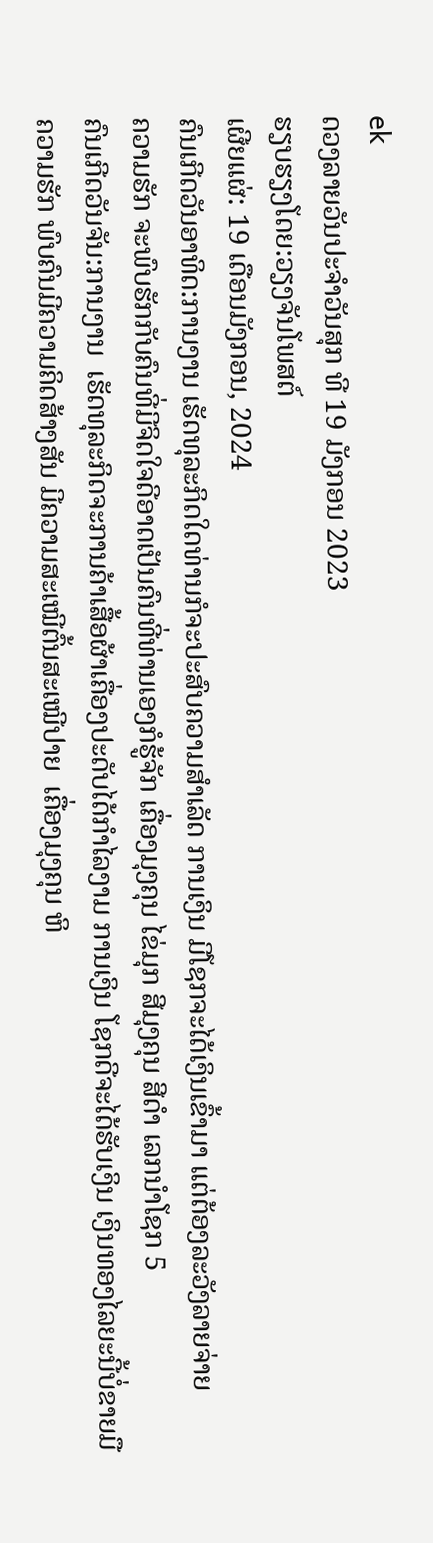ek
ດວງລາຍວັນປະຈຳວັນສຸກ ທີ 19 ມັງກອນ 2023
ຮຽບຮຽງໂດຍ:ວຽງຈັນໂພສຕ໌
ເຜີຍແຜ່: 19 ເດືອນມັງກອນ, 2024
ຄົນເກີດວັນອາທິດ:ການງານ ເຮັດທຸລະກິດໃດທ່ານກໍຈະປະສົບຄວາມສຳເລັດ ການເງິນ ມີໂຊກຈະໄດ້ເງິນເຂົ້າມາ ແຕ່ຕ້ອງລະວັງລາຍຈ່າຍ
ຄວາມຮັກ ຈະພົບຮັກກັບຄົນທີ່ມີຈິດໃຈດີອາດເປັນຄົນທີ່ທ່ານເອງກໍຮູ້ຈັກ ເຄື່ອງມຸງຄຸນ ໄຂ່ມຸກ ສີມຸງຄຸນ ສີດໍາ ເລກນຳໂຊກ 5
ຄົນເກີດວັນຈັນ:ການງານ  ເຮັດທຸລະກິດຈະການຄ້າເສື້ອຜ້າເຄື່ອງປະດັບໄດ້ກຳໄລງາມ ການເງິນ ໂຊກດີຈະໄດ້ຮັບເງິນ ເງິນທອງໄລຍະນີ້ບໍ່ຂາຍມື
ຄວາມຮັກ ພົບຄົນມີຄວາມຄິດສ້າງສັນ ມີຄວາມສະເໝີຕົ້ນສະເໝີປາຍ  ເຄື່ອງມຸງຄຸນ ຫິ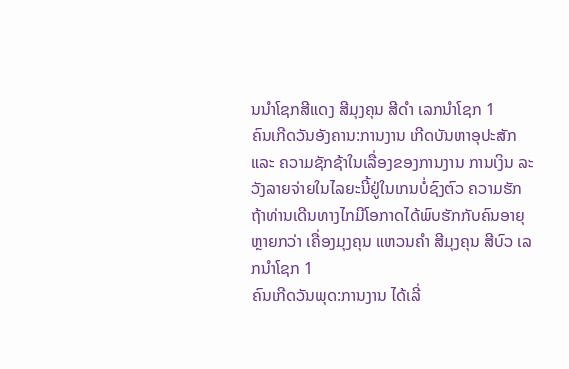ນນໍາໂຊກສີແດງ ສີມຸງຄຸນ ສີດໍາ ເລກນຳໂຊກ 1
ຄົນເກີດວັນອັງຄານ:ການງານ ເກີດບັນຫາອຸປະສັກ ແລະ ຄວາມຊັກຊ້າໃນເລື່ອງຂອງການງານ ການເງິນ ລະວັງລາຍຈ່າຍໃນໄລຍະນີ້ຢູ່ໃນເກນບໍ່ຊົງຕົວ ຄວາມຮັກ ຖ້າທ່ານເດີນທາງໄກມີໂອກາດໄດ້ພົບຮັກກັບຄົນອາຍຸຫຼາຍກວ່າ ເຄື່ອງມຸງຄຸນ ແຫວນຄໍາ ສີມຸງຄຸນ ສີບົວ ເລກນຳໂຊກ 1
ຄົນເກີດວັນພຸດ:ການງານ ໄດ້ເລີ່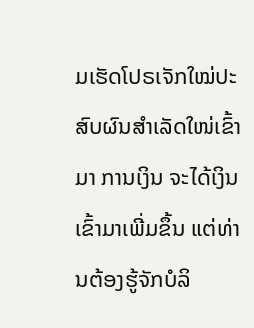ມເຮັດໂປຣເຈັກໃໝ່ປະສົບຜົນສຳເລັດໃໜ່ເຂົ້າມາ ການເງິນ ຈະໄດ້ເງິນເຂົ້າມາເພີ່ມຂຶ້ນ ແຕ່ທ່ານຕ້ອງຮູ້ຈັກບໍລິ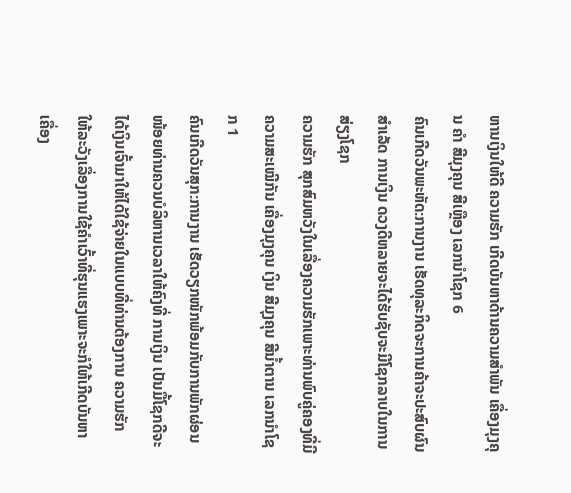ຫານເງິນໃຫ້ດີ ຄວາມຮັກ ເກີດບັນຫາດ້ານຄວາມສຳພັນ ເຄື່ອງມຸງຄຸນ ຄໍາ ສີມຸງຄຸນ ສີເຫຼືອງ ເລກນຳໂຊກ 6
ຄົນເກີດວັນພະຫັດ:ການງານ ເຮັດທຸລະກິດຈະການຄ້າຈະປະສົບຜົນສຳເລັດ ການເງິນ ດວງດີຫລາຍຈະໄດ້ຮັບຊັບຈະມີໂຊກລາບໃນການສ່ຽງໂຊກ
ຄວາມຮັກ ສຸກສົມຫວັງໃນເລື່ອງຄວາມຮັກເພາະທ່ານພົບຄູ່ຄອງທີ່ມີຄວາມສະເໝີກັນ ເຄື່ອງມຸງຄຸນ ເງິນ ສີມຸງຄຸນ ສີນໍ້າຕານ ເລກນຳໂຊກ 1
ຄົນເກີດວັນສຸກ:ການງານ ເຮັດວຽກໜັກພ້ອມກັບການພັກຜ່ອນໜ້ອຍທ່ານຄວນບໍລິຫານເວລາໃຫ້ຄົງທີ່ ການເງິນ ເປັນມື້ໂຊກດີຈະໄດ້ເງິນເຈົ້າມາໃຫ້ໄດ້ໃຊ້ຈ່າຍໃນແບບທີ່ທ່ານຕ້ອງການ ຄວາມຮັກ  ໃຫ້ລະວັງເລື່ອງການໃຊ້ຄໍາເວົ້າທີ່ຮຸນແຮງເພາະຈະກໍໃຫ້ເກີດບັນຫາ ເຄື່ອງ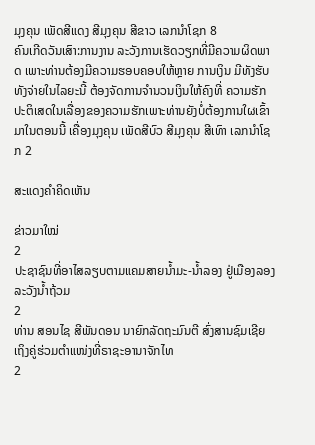ມຸງຄຸນ ເພັດສີແດງ ສີມຸງຄຸນ ສີຂາວ ເລກນຳໂຊກ 8
ຄົນເກີດວັນເສົາ:ການງານ ລະວັງການເຮັດວຽກທີ່ມີຄວາມຜິດພາດ ເພາະທ່ານຕ້ອງມີຄວາມຮອບຄອບໃຫ້ຫຼາຍ ການເງິນ ມີທັງຮັບທັງຈ່າຍໃນໄລຍະນີ້ ຕ້ອງຈັດການຈໍານວນເງິນໃຫ້ຄົງທີ່ ຄວາມຮັກ ປະຕິເສດໃນເລື່ອງຂອງຄວາມຮັກເພາະທ່ານຍັງບໍ່ຕ້ອງການໃຜເຂົ້າມາໃນຕອນນີ້ ເຄື່ອງມຸງຄຸນ ເພັດສີບົວ ສີມຸງຄຸນ ສີເທົາ ເລກນຳໂຊກ 2

ສະແດງຄຳຄິດເຫັນ

ຂ່າວມາໃໝ່
2
ປະຊາຊົນທີ່ອາໄສລຽບຕາມແຄມສາຍນໍ້າມະ-ນໍ້າລອງ ຢູ່ເມືອງລອງລະວັງນໍ້າຖ້ວມ
2
ທ່ານ ສອນໄຊ ສີພັນດອນ ນາຍົກລັດຖະມົນຕີ ສົ່ງສານຊົມເຊີຍ ເຖິງຄູ່ຮ່ວມຕຳແໜ່ງທີ່ຣາຊະອານາຈັກໄທ
2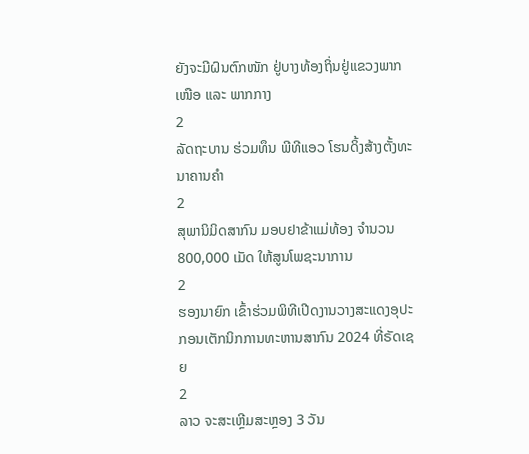ຍັງຈະມີຝົນຕົກໜັກ ຢູ່ບາງທ້ອງຖິ່ນຢູ່ແຂວງພາກເໜືອ ແລະ ພາກກາງ
2
ລັດຖະບານ ຮ່ວມທຶນ ພີທີແອວ ໂຮນດິ້ງສ້າງຕັ້ງທະນາຄານຄຳ
2
ສຸພານິມິດສາກົນ ມອບຢາຂ້າແມ່ທ້ອງ ຈຳນວນ 800,000 ເມັດ ໃຫ້ສູນໂພຊະນາການ
2
ຮອງນາຍົກ ເຂົ້າຮ່ວມພິທີເປີດງານວາງສະແດງອຸປະກອນເຕັກນິກການທະຫານສາກົນ 2024 ທີ່ຣັດເຊຍ
2
ລາວ ຈະສະເຫຼີມສະຫຼອງ 3 ວັນ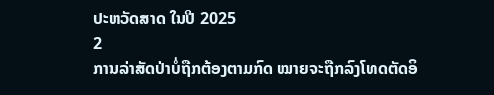ປະຫວັດສາດ ໃນປີ 2025
2
ການລ່າສັດປ່າບໍ່ຖືກຕ້ອງຕາມກົດ ໝາຍຈະຖືກລົງໂທດຕັດອິ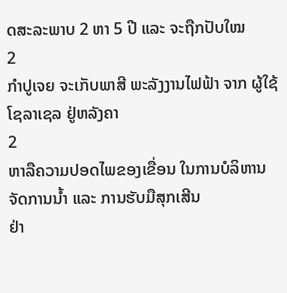ດສະລະພາບ 2 ຫາ 5 ປີ ແລະ ຈະຖືກປັບໃໝ
2
ກຳປູເຈຍ ຈະເກັບພາສີ ພະລັງງານໄຟຟ້າ ຈາກ ຜູ້ໃຊ້ໂຊລາເຊລ ຢູ່ຫລັງຄາ
2
ຫາລືຄວາມປອດໄພຂອງເຂື່ອນ ໃນການບໍລິຫານຈັດການນໍ້າ ແລະ ການຮັບມືສຸກເສີນ
ຢ່າ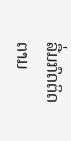ລື່ມກົດຕິດຕາມ